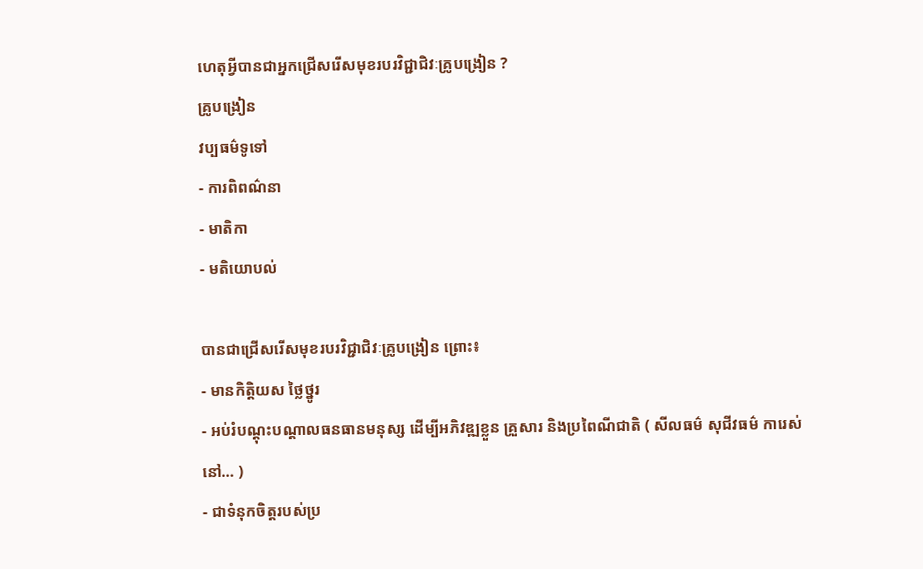ហេតុអ្វីបានជាអ្នកជ្រើសរើសមុខរបរវិជ្ជាជិវៈគ្រូបង្រៀន ?
គ្រូបង្រៀន
វប្បធម៌ទូទៅ
- ការពិពណ៌នា
- មាតិកា
- មតិយោបល់

បានជាជ្រើសរើសមុខរបរវិជ្ជាជិវៈគ្រូបង្រៀន ព្រោះ៖
- មានកិត្តិយស ថ្លៃថ្នូរ
- អប់រំបណ្តុះបណ្តាលធនធានមនុស្ស ដើម្បីអភិវឌ្ឍខ្លួន គ្រួសារ និងប្រពៃណីជាតិ ( សីលធម៌ សុជីវធម៌ ការេស់នៅ… )
- ជាទំនុកចិត្តរបស់ប្រ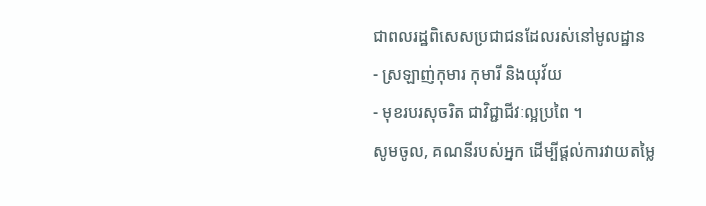ជាពលរដ្ឋពិសេសប្រជាជនដែលរស់នៅមូលដ្ឋាន
- ស្រឡាញ់កុមារ កុមារី និងយុវ័យ
- មុខរបរសុចរិត ជាវិជ្ជាជីវៈល្អប្រពៃ ។
សូមចូល, គណនីរបស់អ្នក ដើម្បីផ្តល់ការវាយតម្លៃ